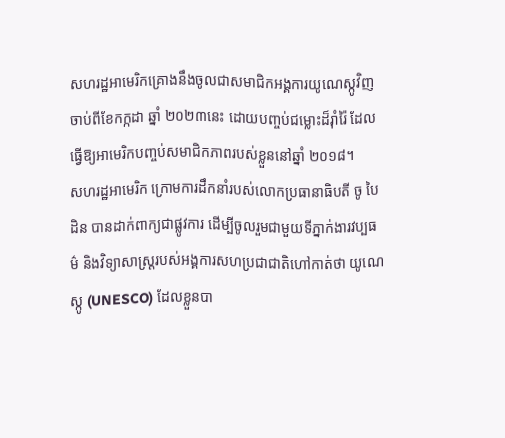សហរដ្ឋអាមេរិកគ្រោងនឹងចូលជាសមាជិកអង្គការយូណេស្កូវិញ ចាប់ពីខែកក្កដា ឆ្នាំ ២០២៣នេះ ដោយបញ្ចប់ជម្លោះដ៏រ៉ាំរ៉ៃ ដែលធ្វើឱ្យអាមេរិកបញ្ចប់សមាជិកភាពរបស់ខ្លួននៅឆ្នាំ ២០១៨។
សហរដ្ឋអាមេរិក ក្រោមការដឹកនាំរបស់លោកប្រធានាធិបតី ចូ បៃដិន បានដាក់ពាក្យជាផ្លូវការ ដើម្បីចូលរួមជាមួយទីភ្នាក់ងារវប្បធម៌ និងវិទ្យាសាស្ត្ររបស់អង្គការសហប្រជាជាតិហៅកាត់ថា យូណេស្កូ (UNESCO) ដែលខ្លួនបា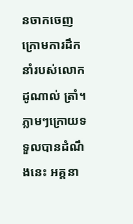នចាកចេញក្រោមការដឹកនាំរបស់លោក ដូណាល់ ត្រាំ។ ភ្លាមៗក្រោយទទួលបានដំណឹងនេះ អគ្គនា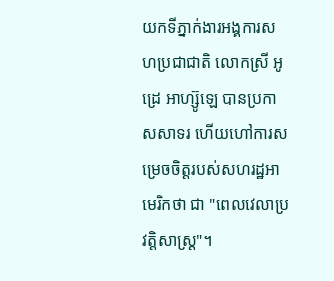យកទីភ្នាក់ងារអង្គការសហប្រជាជាតិ លោកស្រី អូដ្រេ អាហ្ស៊ូឡេ បានប្រកាសសាទរ ហើយហៅការសម្រេចចិត្តរបស់សហរដ្ឋអាមេរិកថា ជា "ពេលវេលាប្រវត្តិសាស្ត្រ"។